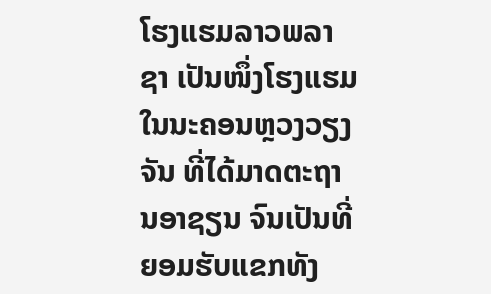ໂຮງແຮມລາວພລາຊາ ເປັນໜຶ່ງໂຮງແຮມ ໃນນະຄອນຫຼວງວຽງຈັນ ທີ່ໄດ້ມາດຕະຖານອາຊຽນ ຈົນເປັນທີ່ຍອມຮັບແຂກທັງ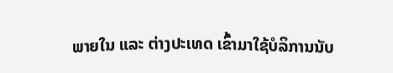ພາຍໃນ ແລະ ຕ່າງປະເທດ ເຂົ້າມາໃຊ້ບໍລິການນັບ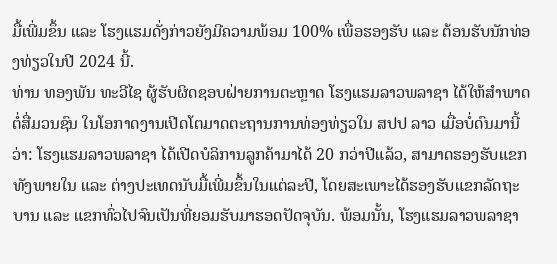ມື້ເພີ່ມຂຶ້ນ ແລະ ໂຮງແຮມດັ່ງກ່າວຍັງມີຄວາມພ້ອມ 100% ເພື່ອຮອງຮັບ ແລະ ຕ້ອນຮັບນັກທ່ອງທ່ຽວໃນປີ 2024 ນີ້.
ທ່ານ ທອງພັນ ທະວີໄຊ ຜູ້ຮັບຜິດຊອບຝ່າຍການຕະຫຼາດ ໂຮງແຮມລາວພລາຊາ ໄດ້ໃຫ້ສຳພາດຕໍ່ສື່ມວນຊົນ ໃນໂອກາດງານເປີດໂຕມາດຕະຖານການທ່ອງທ່ຽວໃນ ສປປ ລາວ ເມື່ອບໍ່ດົນມານີ້ວ່າ: ໂຮງແຮມລາວພລາຊາ ໄດ້ເປີດບໍລິການລູກຄ້າມາໄດ້ 20 ກວ່າປີແລ້ວ, ສາມາດຮອງຮັບແຂກທັງພາຍໃນ ແລະ ຕ່າງປະເທດນັບມື້ເພີ່ມຂຶ້ນໃນແຕ່ລະປີ, ໂດຍສະເພາະໄດ້ຮອງຮັບແຂກລັດຖະບານ ແລະ ແຂກທົ່ວໄປຈົນເປັນທີ່ຍອມຮັບມາຮອດປັດຈຸບັນ. ພ້ອມນັ້ນ, ໂຮງແຮມລາວພລາຊາ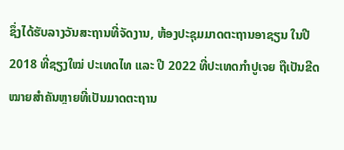ຊຶ່ງໄດ້ຮັບລາງວັນສະຖານທີ່ຈັດງານ, ຫ້ອງປະຊຸມມາດຕະຖານອາຊຽນ ໃນປີ 2018 ທີ່ຊຽງໃໝ່ ປະເທດໄທ ແລະ ປີ 2022 ທີ່ປະເທດກໍາປູເຈຍ ຖືເປັນຂີດໝາຍສໍາຄັນຫຼາຍທີ່ເປັນມາດຕະຖານ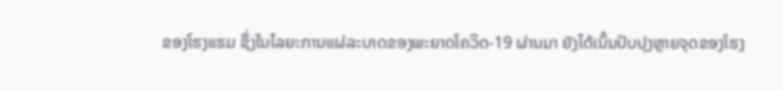ຂອງໂຮງແຮມ ຊຶ່ງໃນໄລຍະການແຜ່ລະບາດຂອງພະຍາດໂຄວິດ-19 ຜ່ານມາ ຍັງໄດ້ເນັ້ນປັບປຸງຫຼາຍຈຸດຂອງໂຮງ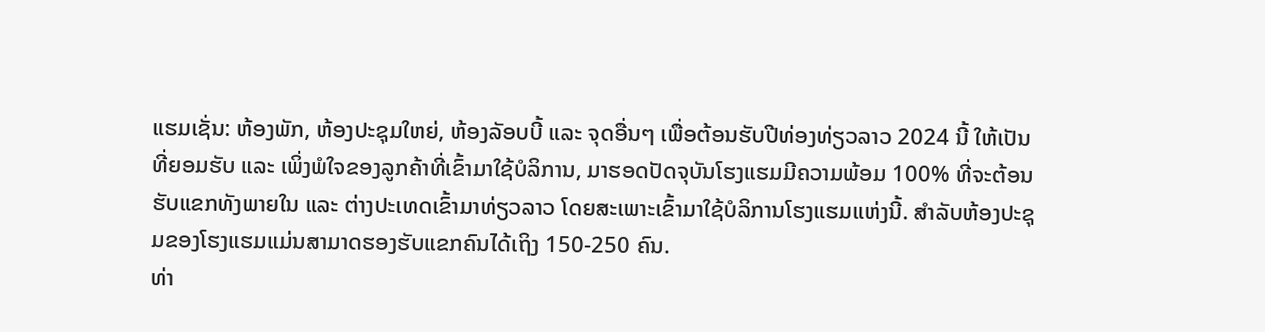ແຮມເຊັ່ນ: ຫ້ອງພັກ, ຫ້ອງປະຊຸມໃຫຍ່, ຫ້ອງລັອບບີ້ ແລະ ຈຸດອື່ນໆ ເພື່ອຕ້ອນຮັບປີທ່ອງທ່ຽວລາວ 2024 ນີ້ ໃຫ້ເປັນທີ່ຍອມຮັບ ແລະ ເພິ່ງພໍໃຈຂອງລູກຄ້າທີ່ເຂົ້າມາໃຊ້ບໍລິການ, ມາຮອດປັດຈຸບັນໂຮງແຮມມີຄວາມພ້ອມ 100% ທີ່ຈະຕ້ອນຮັບແຂກທັງພາຍໃນ ແລະ ຕ່າງປະເທດເຂົ້າມາທ່ຽວລາວ ໂດຍສະເພາະເຂົ້າມາໃຊ້ບໍລິການໂຮງແຮມແຫ່ງນີ້. ສຳລັບຫ້ອງປະຊຸມຂອງໂຮງແຮມແມ່ນສາມາດຮອງຮັບແຂກຄົນໄດ້ເຖິງ 150-250 ຄົນ.
ທ່າ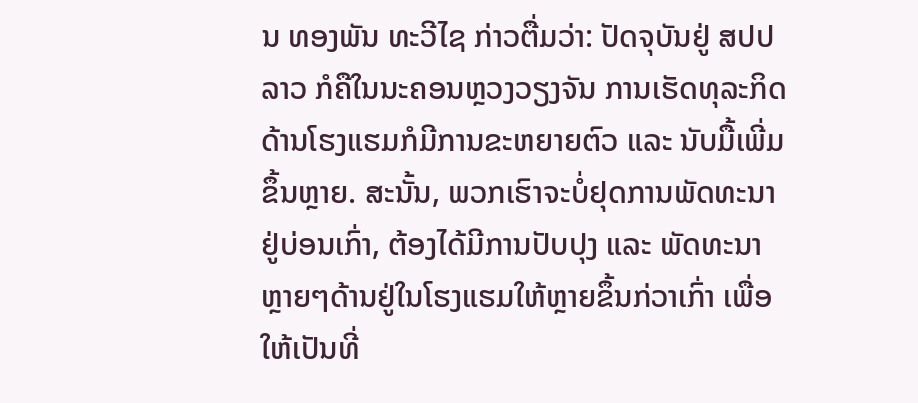ນ ທອງພັນ ທະວີໄຊ ກ່າວຕື່ມວ່າ: ປັດຈຸບັນຢູ່ ສປປ ລາວ ກໍຄືໃນນະຄອນຫຼວງວຽງຈັນ ການເຮັດທຸລະກິດດ້ານໂຮງແຮມກໍມີການຂະຫຍາຍຕົວ ແລະ ນັບມື້ເພີ່ມຂຶ້ນຫຼາຍ. ສະນັ້ນ, ພວກເຮົາຈະບໍ່ຢຸດການພັດທະນາຢູ່ບ່ອນເກົ່າ, ຕ້ອງໄດ້ມີການປັບປຸງ ແລະ ພັດທະນາຫຼາຍໆດ້ານຢູ່ໃນໂຮງແຮມໃຫ້ຫຼາຍຂຶ້ນກ່ວາເກົ່າ ເພື່ອໃຫ້ເປັນທີ່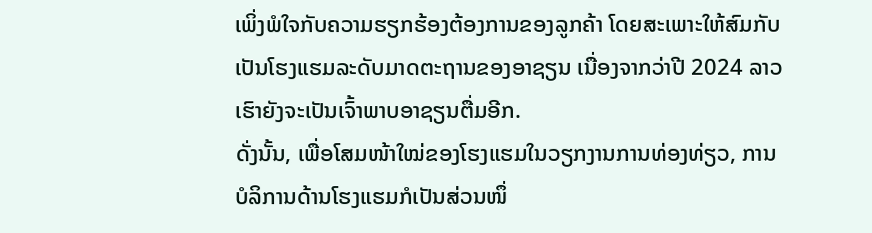ເພິ່ງພໍໃຈກັບຄວາມຮຽກຮ້ອງຕ້ອງການຂອງລູກຄ້າ ໂດຍສະເພາະໃຫ້ສົມກັບເປັນໂຮງແຮມລະດັບມາດຕະຖານຂອງອາຊຽນ ເນື່ອງຈາກວ່າປີ 2024 ລາວເຮົາຍັງຈະເປັນເຈົ້າພາບອາຊຽນຕື່ມອີກ.
ດັ່ງນັ້ນ, ເພື່ອໂສມໜ້າໃໝ່ຂອງໂຮງແຮມໃນວຽກງານການທ່ອງທ່ຽວ, ການບໍລິການດ້ານໂຮງແຮມກໍເປັນສ່ວນໜຶ່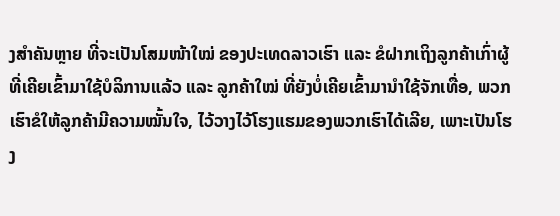ງສຳຄັນຫຼາຍ ທີ່ຈະເປັນໂສມໜ້າໃໝ່ ຂອງປະເທດລາວເຮົາ ແລະ ຂໍຝາກເຖິງລູກຄ້າເກົ່າຜູ້ທີ່ເຄີຍເຂົ້າມາໃຊ້ບໍລິການແລ້ວ ແລະ ລູກຄ້າໃໝ່ ທີ່ຍັງບໍ່ເຄີຍເຂົ້າມານຳໃຊ້ຈັກເທື່ອ, ພວກເຮົາຂໍໃຫ້ລູກຄ້າມີຄວາມໝັ້ນໃຈ, ໄວ້ວາງໄວ້ໂຮງແຮມຂອງພວກເຮົາໄດ້ເລີຍ, ເພາະເປັນໂຮງ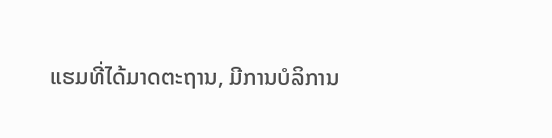ແຮມທີ່ໄດ້ມາດຕະຖານ, ມີການບໍລິການ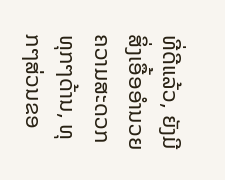ທີ່ດີແລ້ວ, ຍັງມີສິ່ງເອື້ອອໍານວຍຄວາມສະດວກທຸກໆດ້ານ, ທຸກໆສ່ວນຂອ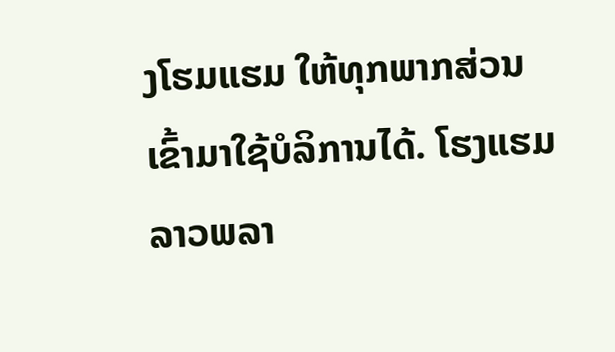ງໂຮມແຮມ ໃຫ້ທຸກພາກສ່ວນເຂົ້າມາໃຊ້ບໍລິການໄດ້. ໂຮງແຮມລາວພລາ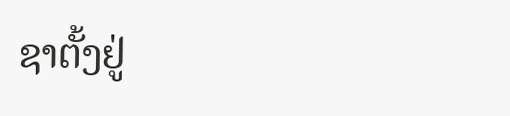ຊາຕັ້ງຢູ່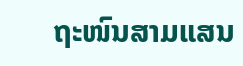ຖະໜົນສາມແສນ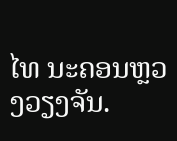ໄທ ນະຄອນຫຼວງວຽງຈັນ.